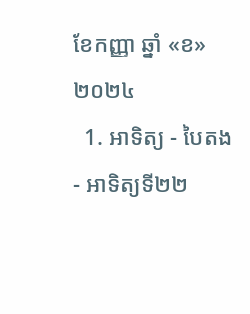ខែកញ្ញា ឆ្នាំ «ខ» ២០២៤
  1. អាទិត្យ - បៃតង - អាទិត្យទី២២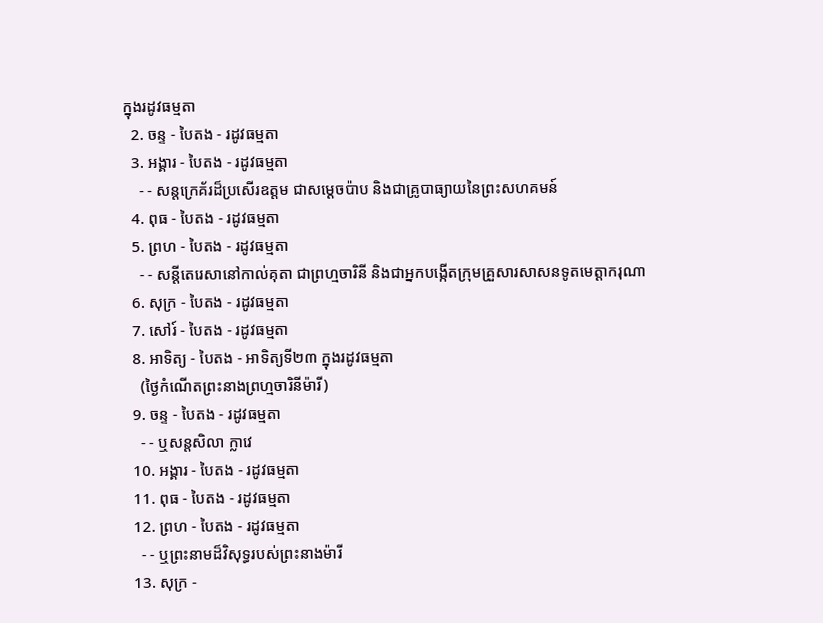ក្នុងរដូវធម្មតា
  2. ចន្ទ - បៃតង - រដូវធម្មតា
  3. អង្គារ - បៃតង - រដូវធម្មតា
    - - សន្តក្រេគ័រដ៏ប្រសើរឧត្តម ជាសម្ដេចប៉ាប និងជាគ្រូបាធ្យាយនៃព្រះសហគមន៍
  4. ពុធ - បៃតង - រដូវធម្មតា
  5. ព្រហ - បៃតង - រដូវធម្មតា
    - - សន្តីតេរេសានៅកាល់គុតា ជាព្រហ្មចារិនី និងជាអ្នកបង្កើតក្រុមគ្រួសារសាសនទូតមេត្ដាករុណា
  6. សុក្រ - បៃតង - រដូវធម្មតា
  7. សៅរ៍ - បៃតង - រដូវធម្មតា
  8. អាទិត្យ - បៃតង - អាទិត្យទី២៣ ក្នុងរដូវធម្មតា
    (ថ្ងៃកំណើតព្រះនាងព្រហ្មចារិនីម៉ារី)
  9. ចន្ទ - បៃតង - រដូវធម្មតា
    - - ឬសន្តសិលា ក្លាវេ
  10. អង្គារ - បៃតង - រដូវធម្មតា
  11. ពុធ - បៃតង - រដូវធម្មតា
  12. ព្រហ - បៃតង - រដូវធម្មតា
    - - ឬព្រះនាមដ៏វិសុទ្ធរបស់ព្រះនាងម៉ារី
  13. សុក្រ -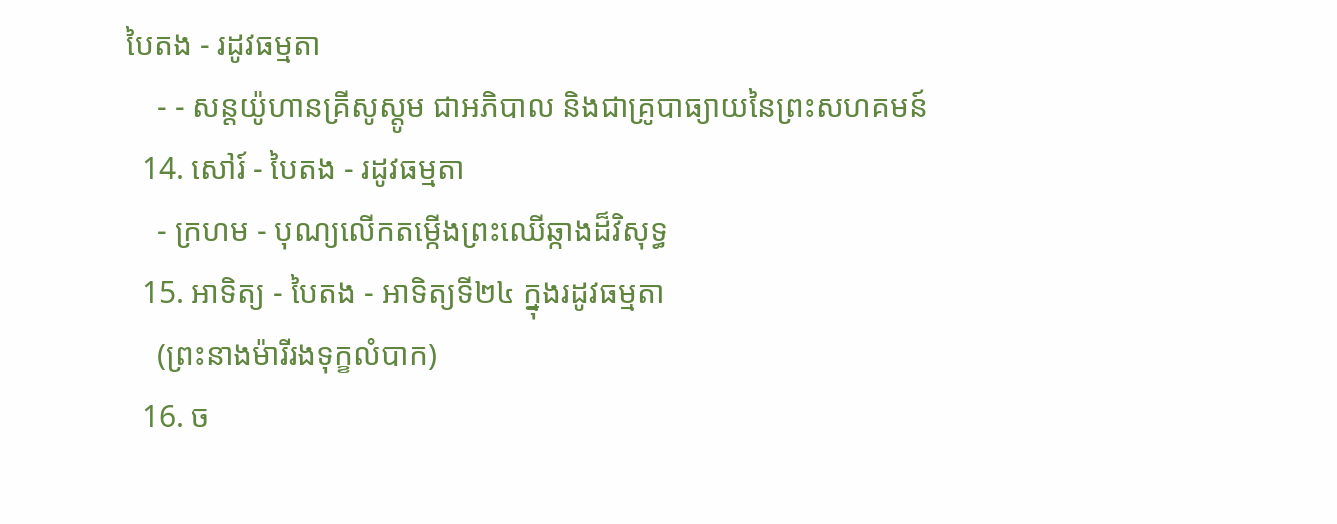បៃតង - រដូវធម្មតា
    - - សន្តយ៉ូហានគ្រីសូស្តូម ជាអភិបាល និងជាគ្រូបាធ្យាយនៃព្រះសហគមន៍
  14. សៅរ៍ - បៃតង - រដូវធម្មតា
    - ក្រហម - បុណ្យលើកតម្កើងព្រះឈើឆ្កាងដ៏វិសុទ្ធ
  15. អាទិត្យ - បៃតង - អាទិត្យទី២៤ ក្នុងរដូវធម្មតា
    (ព្រះនាងម៉ារីរងទុក្ខលំបាក)
  16. ច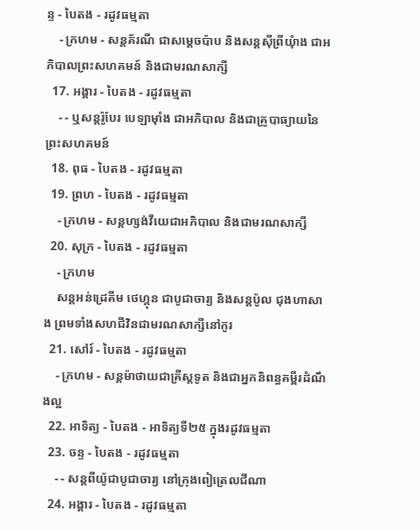ន្ទ - បៃតង - រដូវធម្មតា
    - ក្រហម - សន្តគ័រណី ជាសម្ដេចប៉ាប និងសន្តស៊ីព្រីយុំាង ជាអភិបាលព្រះសហគមន៍ និងជាមរណសាក្សី
  17. អង្គារ - បៃតង - រដូវធម្មតា
    - - ឬសន្តរ៉ូបែរ បេឡាម៉ាំង ជាអភិបាល និងជាគ្រូបាធ្យាយនៃព្រះសហគមន៍
  18. ពុធ - បៃតង - រដូវធម្មតា
  19. ព្រហ - បៃតង - រដូវធម្មតា
    - ក្រហម - សន្តហ្សង់វីយេជាអភិបាល និងជាមរណសាក្សី
  20. សុក្រ - បៃតង - រដូវធម្មតា
    - ក្រហម
    សន្តអន់ដ្រេគីម ថេហ្គុន ជាបូជាចារ្យ និងសន្តប៉ូល ជុងហាសាង ព្រមទាំងសហជីវិនជាមរណសាក្សីនៅកូរ
  21. សៅរ៍ - បៃតង - រដូវធម្មតា
    - ក្រហម - សន្តម៉ាថាយជាគ្រីស្តទូត និងជាអ្នកនិពន្ធគម្ពីរដំណឹងល្អ
  22. អាទិត្យ - បៃតង - អាទិត្យទី២៥ ក្នុងរដូវធម្មតា
  23. ចន្ទ - បៃតង - រដូវធម្មតា
    - - សន្តពីយ៉ូជាបូជាចារ្យ នៅក្រុងពៀត្រេលជីណា
  24. អង្គារ - បៃតង - រដូវធម្មតា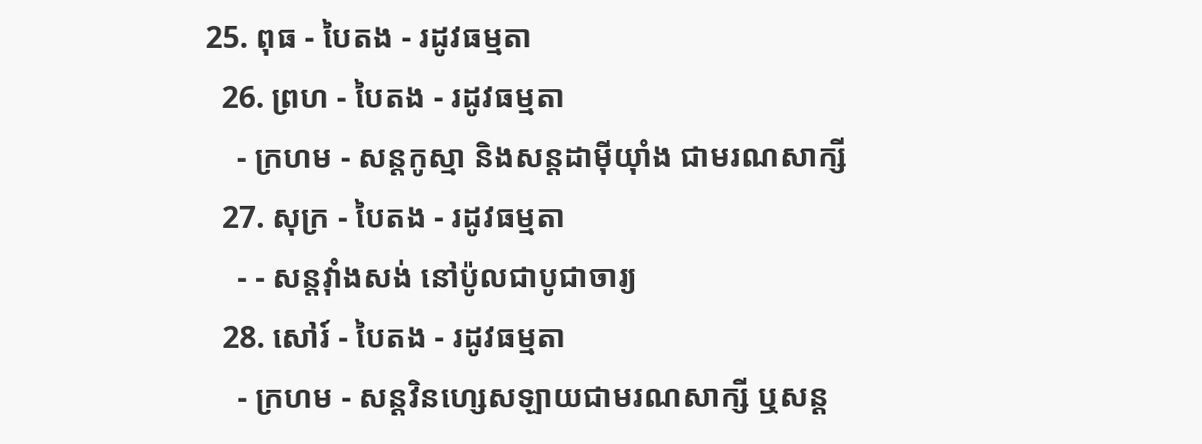25. ពុធ - បៃតង - រដូវធម្មតា
  26. ព្រហ - បៃតង - រដូវធម្មតា
    - ក្រហម - សន្តកូស្មា និងសន្តដាម៉ីយុាំង ជាមរណសាក្សី
  27. សុក្រ - បៃតង - រដូវធម្មតា
    - - សន្តវុាំងសង់ នៅប៉ូលជាបូជាចារ្យ
  28. សៅរ៍ - បៃតង - រដូវធម្មតា
    - ក្រហម - សន្តវិនហ្សេសឡាយជាមរណសាក្សី ឬសន្ត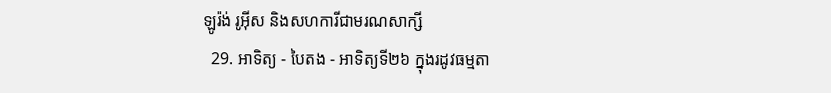ឡូរ៉ង់ រូអ៊ីស និងសហការីជាមរណសាក្សី
  29. អាទិត្យ - បៃតង - អាទិត្យទី២៦ ក្នុងរដូវធម្មតា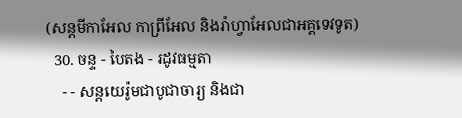(សន្តមីកាអែល កាព្រីអែល និងរ៉ាហ្វាអែលជាអគ្គទេវទូត)
  30. ចន្ទ - បៃតង - រដូវធម្មតា
    - - សន្ដយេរ៉ូមជាបូជាចារ្យ និងជា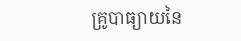គ្រូបាធ្យាយនៃ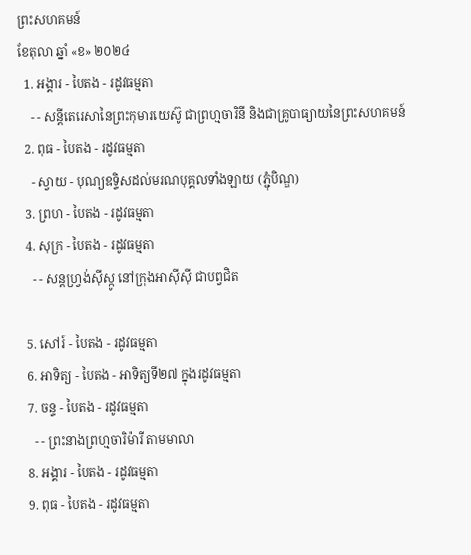ព្រះសហគមន៍
ខែតុលា ឆ្នាំ «ខ» ២០២៤
  1. អង្គារ - បៃតង - រដូវធម្មតា
    - - សន្តីតេរេសានៃព្រះកុមារយេស៊ូ ជាព្រហ្មចារិនី និងជាគ្រូបាធ្យាយនៃព្រះសហគមន៍
  2. ពុធ - បៃតង - រដូវធម្មតា
    - ស្វាយ - បុណ្យឧទ្ទិសដល់មរណបុគ្គលទាំងឡាយ (ភ្ជុំបិណ្ឌ)
  3. ព្រហ - បៃតង - រដូវធម្មតា
  4. សុក្រ - បៃតង - រដូវធម្មតា
    - - សន្តហ្វ្រង់ស៊ីស្កូ នៅក្រុងអាស៊ីស៊ី ជាបព្វជិត

  5. សៅរ៍ - បៃតង - រដូវធម្មតា
  6. អាទិត្យ - បៃតង - អាទិត្យទី២៧ ក្នុងរដូវធម្មតា
  7. ចន្ទ - បៃតង - រដូវធម្មតា
    - - ព្រះនាងព្រហ្មចារិម៉ារី តាមមាលា
  8. អង្គារ - បៃតង - រដូវធម្មតា
  9. ពុធ - បៃតង - រដូវធម្មតា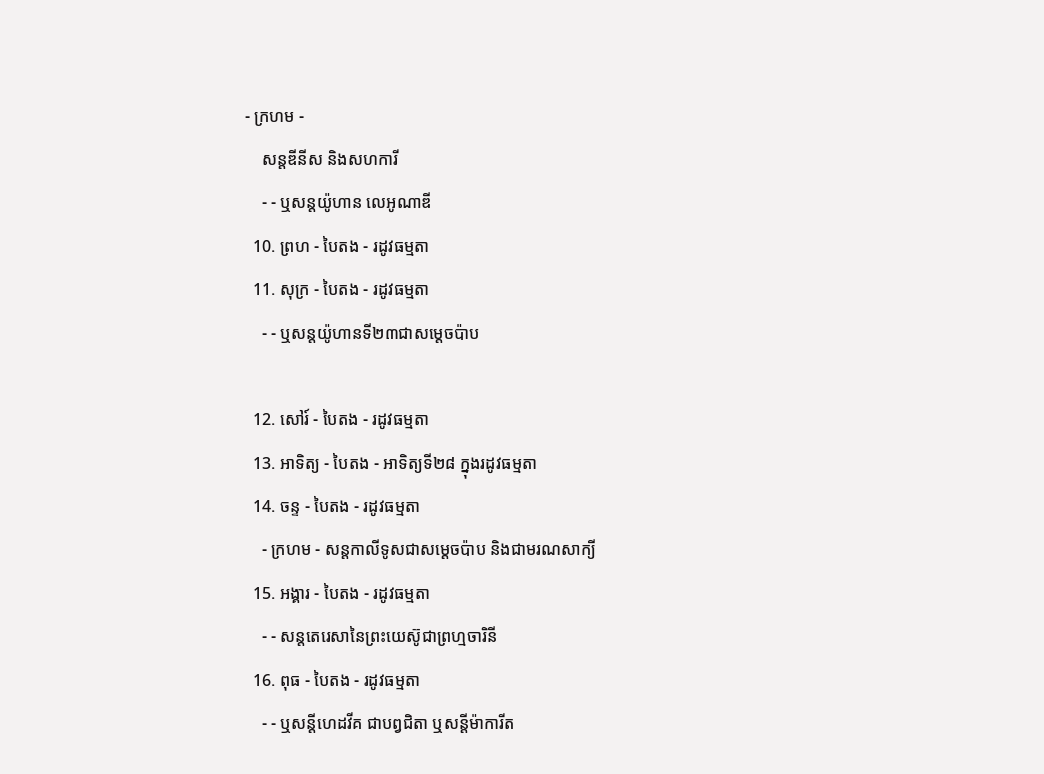- ក្រហម -
    សន្តឌីនីស និងសហការី
    - - ឬសន្តយ៉ូហាន លេអូណាឌី
  10. ព្រហ - បៃតង - រដូវធម្មតា
  11. សុក្រ - បៃតង - រដូវធម្មតា
    - - ឬសន្តយ៉ូហានទី២៣ជាសម្តេចប៉ាប

  12. សៅរ៍ - បៃតង - រដូវធម្មតា
  13. អាទិត្យ - បៃតង - អាទិត្យទី២៨ ក្នុងរដូវធម្មតា
  14. ចន្ទ - បៃតង - រដូវធម្មតា
    - ក្រហម - សន្ដកាលីទូសជាសម្ដេចប៉ាប និងជាមរណសាក្យី
  15. អង្គារ - បៃតង - រដូវធម្មតា
    - - សន្តតេរេសានៃព្រះយេស៊ូជាព្រហ្មចារិនី
  16. ពុធ - បៃតង - រដូវធម្មតា
    - - ឬសន្ដីហេដវីគ ជាបព្វជិតា ឬសន្ដីម៉ាការីត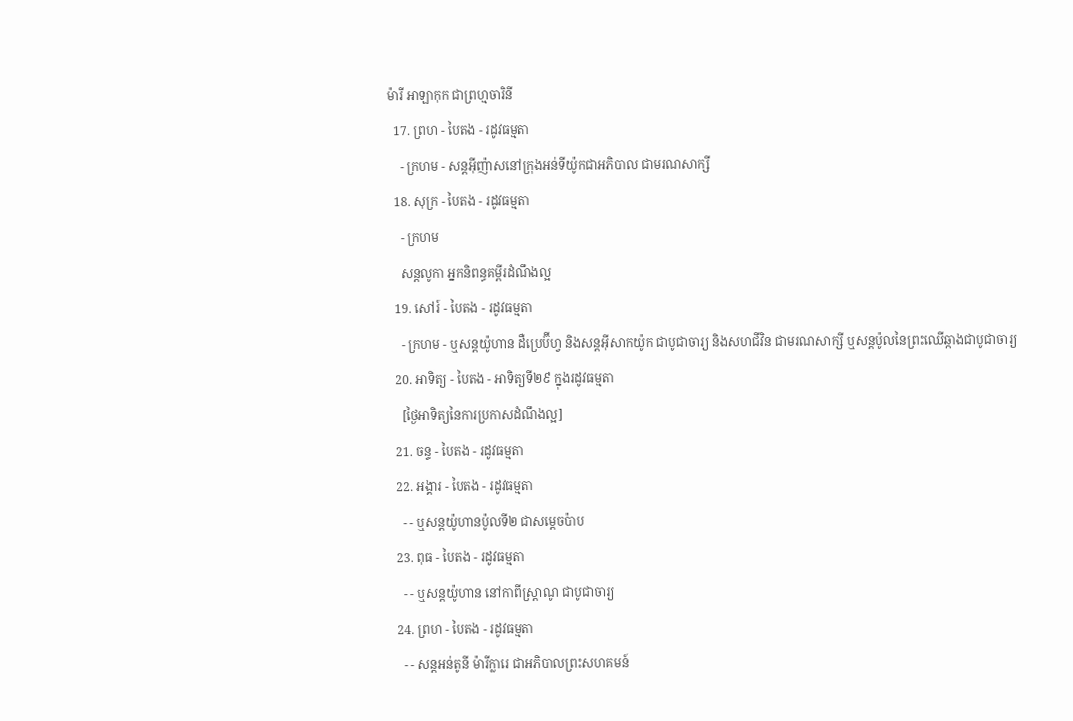ម៉ារី អាឡាកុក ជាព្រហ្មចារិនី
  17. ព្រហ - បៃតង - រដូវធម្មតា
    - ក្រហម - សន្តអ៊ីញ៉ាសនៅក្រុងអន់ទីយ៉ូកជាអភិបាល ជាមរណសាក្សី
  18. សុក្រ - បៃតង - រដូវធម្មតា
    - ក្រហម
    សន្តលូកា អ្នកនិពន្ធគម្ពីរដំណឹងល្អ
  19. សៅរ៍ - បៃតង - រដូវធម្មតា
    - ក្រហម - ឬសន្ដយ៉ូហាន ដឺប្រេប៊ីហ្វ និងសន្ដអ៊ីសាកយ៉ូក ជាបូជាចារ្យ និងសហជីវិន ជាមរណសាក្សី ឬសន្ដប៉ូលនៃព្រះឈើឆ្កាងជាបូជាចារ្យ
  20. អាទិត្យ - បៃតង - អាទិត្យទី២៩ ក្នុងរដូវធម្មតា
    [ថ្ងៃអាទិត្យនៃការប្រកាសដំណឹងល្អ]
  21. ចន្ទ - បៃតង - រដូវធម្មតា
  22. អង្គារ - បៃតង - រដូវធម្មតា
    - - ឬសន្តយ៉ូហានប៉ូលទី២ ជាសម្ដេចប៉ាប
  23. ពុធ - បៃតង - រដូវធម្មតា
    - - ឬសន្ដយ៉ូហាន នៅកាពីស្រ្ដាណូ ជាបូជាចារ្យ
  24. ព្រហ - បៃតង - រដូវធម្មតា
    - - សន្តអន់តូនី ម៉ារីក្លារេ ជាអភិបាលព្រះសហគមន៍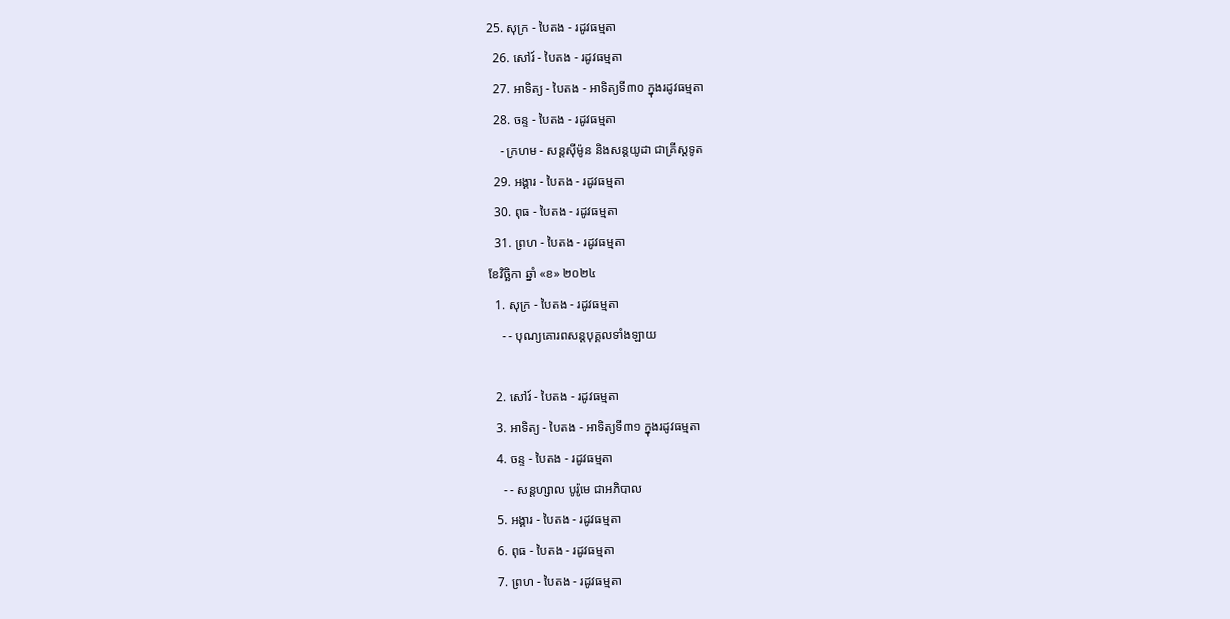25. សុក្រ - បៃតង - រដូវធម្មតា
  26. សៅរ៍ - បៃតង - រដូវធម្មតា
  27. អាទិត្យ - បៃតង - អាទិត្យទី៣០ ក្នុងរដូវធម្មតា
  28. ចន្ទ - បៃតង - រដូវធម្មតា
    - ក្រហម - សន្ដស៊ីម៉ូន និងសន្ដយូដា ជាគ្រីស្ដទូត
  29. អង្គារ - បៃតង - រដូវធម្មតា
  30. ពុធ - បៃតង - រដូវធម្មតា
  31. ព្រហ - បៃតង - រដូវធម្មតា
ខែវិច្ឆិកា ឆ្នាំ «ខ» ២០២៤
  1. សុក្រ - បៃតង - រដូវធម្មតា
    - - បុណ្យគោរពសន្ដបុគ្គលទាំងឡាយ

  2. សៅរ៍ - បៃតង - រដូវធម្មតា
  3. អាទិត្យ - បៃតង - អាទិត្យទី៣១ ក្នុងរដូវធម្មតា
  4. ចន្ទ - បៃតង - រដូវធម្មតា
    - - សន្ដហ្សាល បូរ៉ូមេ ជាអភិបាល
  5. អង្គារ - បៃតង - រដូវធម្មតា
  6. ពុធ - បៃតង - រដូវធម្មតា
  7. ព្រហ - បៃតង - រដូវធម្មតា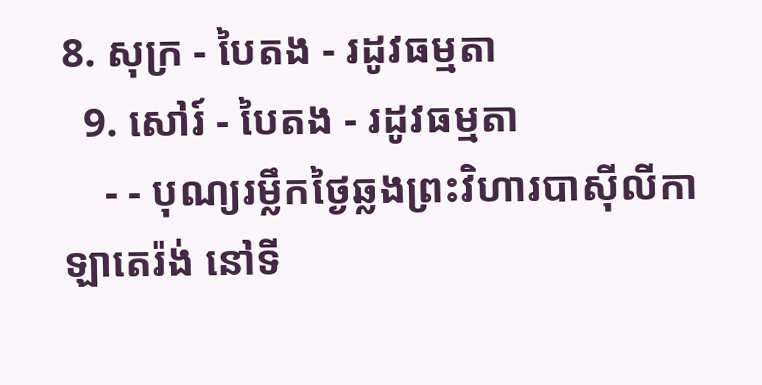8. សុក្រ - បៃតង - រដូវធម្មតា
  9. សៅរ៍ - បៃតង - រដូវធម្មតា
    - - បុណ្យរម្លឹកថ្ងៃឆ្លងព្រះវិហារបាស៊ីលីកាឡាតេរ៉ង់ នៅទី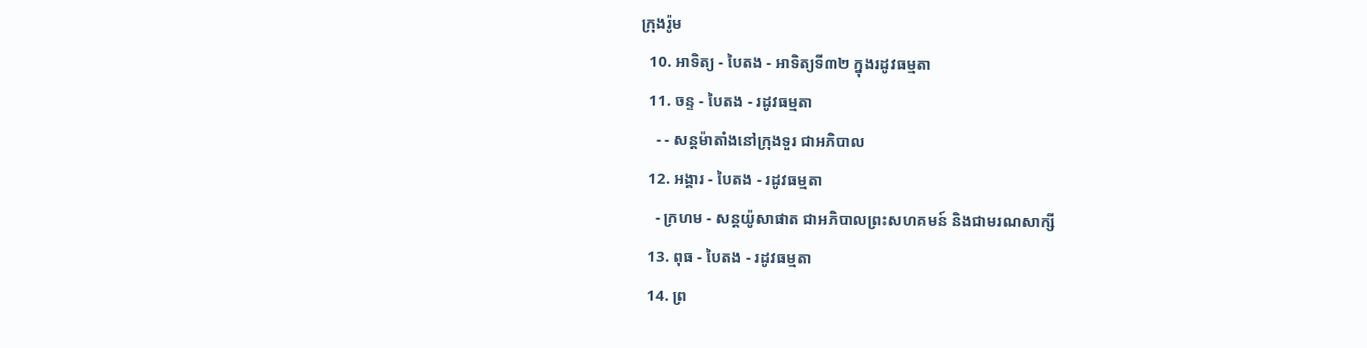ក្រុងរ៉ូម
  10. អាទិត្យ - បៃតង - អាទិត្យទី៣២ ក្នុងរដូវធម្មតា
  11. ចន្ទ - បៃតង - រដូវធម្មតា
    - - សន្ដម៉ាតាំងនៅក្រុងទួរ ជាអភិបាល
  12. អង្គារ - បៃតង - រដូវធម្មតា
    - ក្រហម - សន្ដយ៉ូសាផាត ជាអភិបាលព្រះសហគមន៍ និងជាមរណសាក្សី
  13. ពុធ - បៃតង - រដូវធម្មតា
  14. ព្រ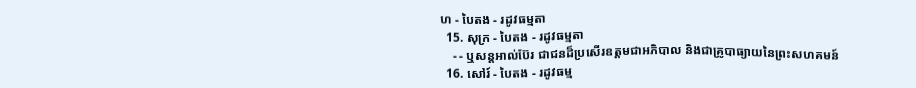ហ - បៃតង - រដូវធម្មតា
  15. សុក្រ - បៃតង - រដូវធម្មតា
    - - ឬសន្ដអាល់ប៊ែរ ជាជនដ៏ប្រសើរឧត្ដមជាអភិបាល និងជាគ្រូបាធ្យាយនៃព្រះសហគមន៍
  16. សៅរ៍ - បៃតង - រដូវធម្ម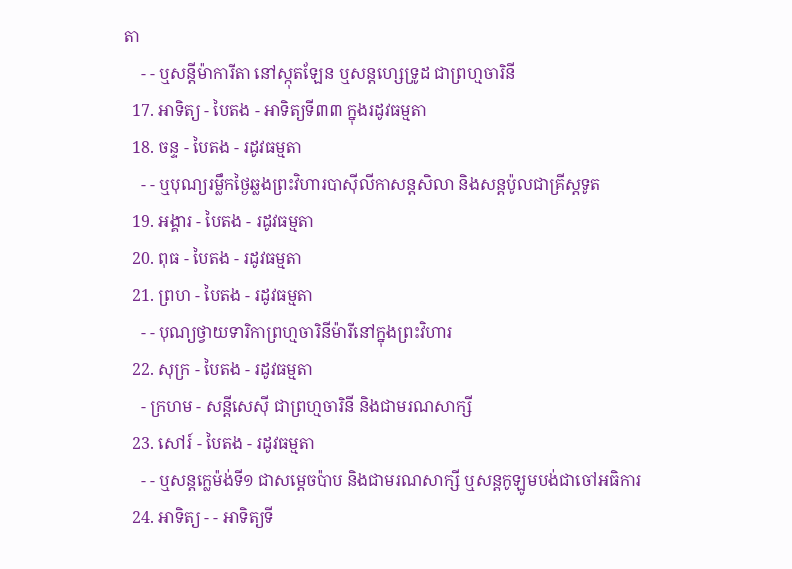តា
    - - ឬសន្ដីម៉ាការីតា នៅស្កុតឡែន ឬសន្ដហ្សេទ្រូដ ជាព្រហ្មចារិនី
  17. អាទិត្យ - បៃតង - អាទិត្យទី៣៣ ក្នុងរដូវធម្មតា
  18. ចន្ទ - បៃតង - រដូវធម្មតា
    - - ឬបុណ្យរម្លឹកថ្ងៃឆ្លងព្រះវិហារបាស៊ីលីកាសន្ដសិលា និងសន្ដប៉ូលជាគ្រីស្ដទូត
  19. អង្គារ - បៃតង - រដូវធម្មតា
  20. ពុធ - បៃតង - រដូវធម្មតា
  21. ព្រហ - បៃតង - រដូវធម្មតា
    - - បុណ្យថ្វាយទារិកាព្រហ្មចារិនីម៉ារីនៅក្នុងព្រះវិហារ
  22. សុក្រ - បៃតង - រដូវធម្មតា
    - ក្រហម - សន្ដីសេស៊ី ជាព្រហ្មចារិនី និងជាមរណសាក្សី
  23. សៅរ៍ - បៃតង - រដូវធម្មតា
    - - ឬសន្ដក្លេម៉ង់ទី១ ជាសម្ដេចប៉ាប និងជាមរណសាក្សី ឬសន្ដកូឡូមបង់ជាចៅអធិការ
  24. អាទិត្យ - - អាទិត្យទី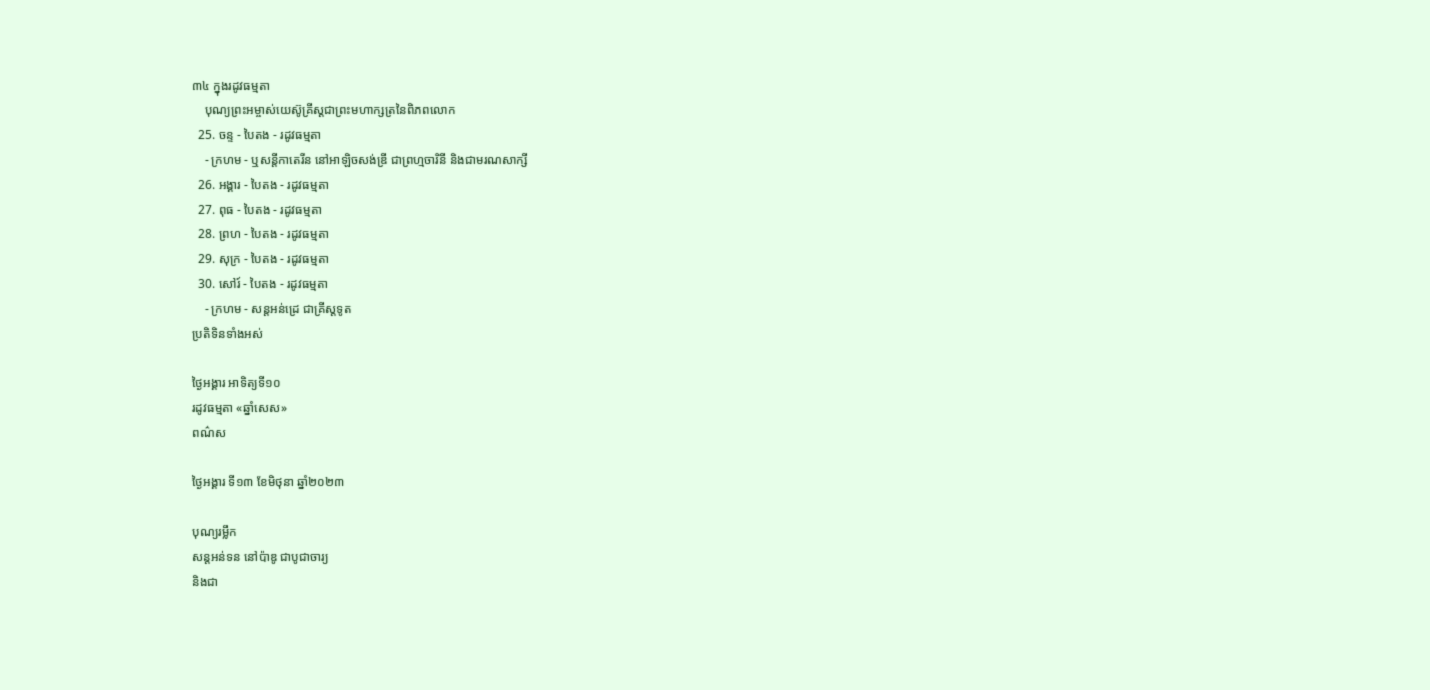៣៤ ក្នុងរដូវធម្មតា
    បុណ្យព្រះអម្ចាស់យេស៊ូគ្រីស្ដជាព្រះមហាក្សត្រនៃពិភពលោក
  25. ចន្ទ - បៃតង - រដូវធម្មតា
    - ក្រហម - ឬសន្ដីកាតេរីន នៅអាឡិចសង់ឌ្រី ជាព្រហ្មចារិនី និងជាមរណសាក្សី
  26. អង្គារ - បៃតង - រដូវធម្មតា
  27. ពុធ - បៃតង - រដូវធម្មតា
  28. ព្រហ - បៃតង - រដូវធម្មតា
  29. សុក្រ - បៃតង - រដូវធម្មតា
  30. សៅរ៍ - បៃតង - រដូវធម្មតា
    - ក្រហម - សន្ដអន់ដ្រេ ជាគ្រីស្ដទូត
ប្រតិទិនទាំងអស់

ថ្ងៃអង្គារ អាទិត្យទី១០
រដូវធម្មតា «ឆ្នាំសេស»
ពណ៌ស

ថ្ងៃអង្គារ ទី១៣ ខែមិថុនា ឆ្នាំ២០២៣

បុណ្យរម្លឹក
សន្ដអន់ទន នៅប៉ាឌូ ជាបូជាចារ្យ
និងជា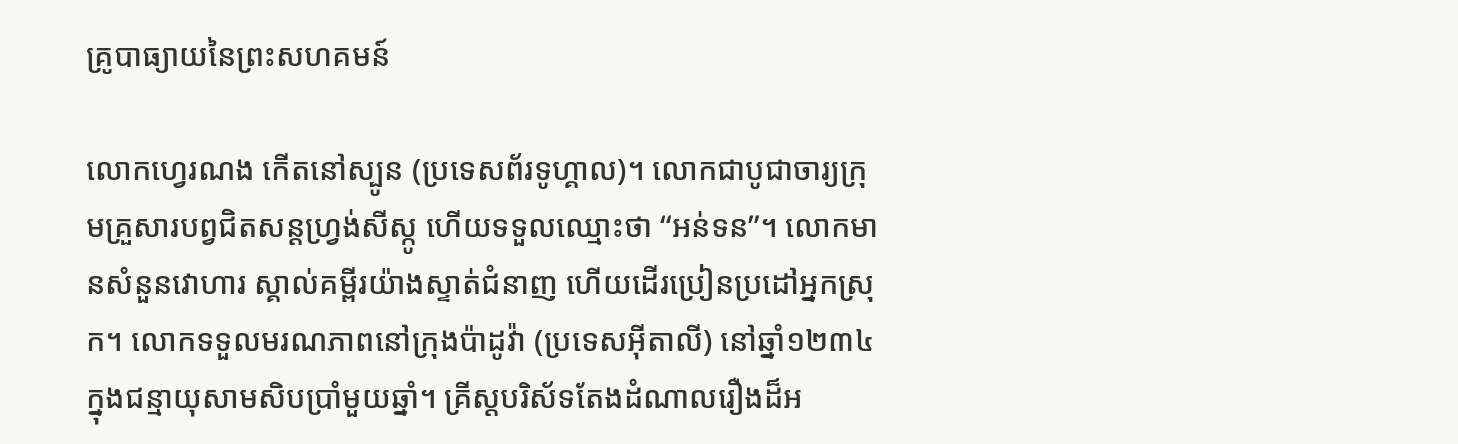គ្រូបាធ្យាយនៃព្រះសហគមន៍

លោកហ្វេរណង កើតនៅស្បូន (ប្រទេសព័រទូហ្គាល)។ លោកជាបូជាចារ្យក្រុមគ្រួសារបព្វជិតសន្តហ្វ្រង់សីស្កូ ហើយទទួលឈ្មោះថា “អន់ទន”។ លោកមានសំនួនវោហារ ស្គាល់គម្ពីរយ៉ាងស្ទាត់ជំនាញ ហើយដើរប្រៀនប្រដៅអ្នកស្រុក។ លោកទទួលមរណភាពនៅក្រុងប៉ាដូវ៉ា (ប្រទេសអ៊ីតាលី) នៅឆ្នាំ១២៣៤ ក្នុងជន្មាយុសាមសិបប្រាំមួយឆ្នាំ។ គ្រីស្តបរិស័ទតែងដំណាលរឿងដ៏អ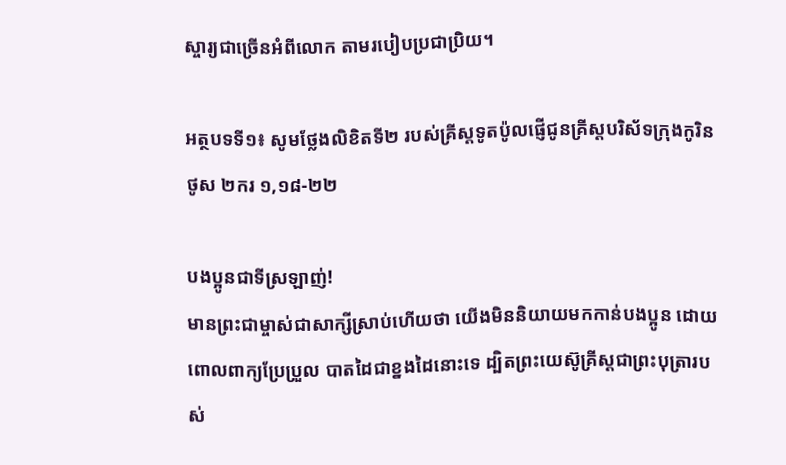ស្ចារ្យជាច្រើនអំពីលោក តាមរបៀបប្រជាប្រិយ។

អត្ថបទទី១៖ សូមថ្លែងលិខិតទី២ របស់គ្រីស្តទូតប៉ូលផ្ញើជូនគ្រីស្តបរិស័ទក្រុងកូរិនថូស ២ករ ១,១៨-២២

បងប្អូនជាទីស្រឡាញ់!
មានព្រះជាម្ចាស់ជាសាក្សីស្រាប់ហើយថា យើងមិននិយាយមកកាន់បងប្អូន ដោយពោលពាក្យប្រែប្រួល បាតដៃជាខ្នងដៃនោះទេ ដ្បិតព្រះយេស៊ូគ្រីស្តជាព្រះបុត្រារបស់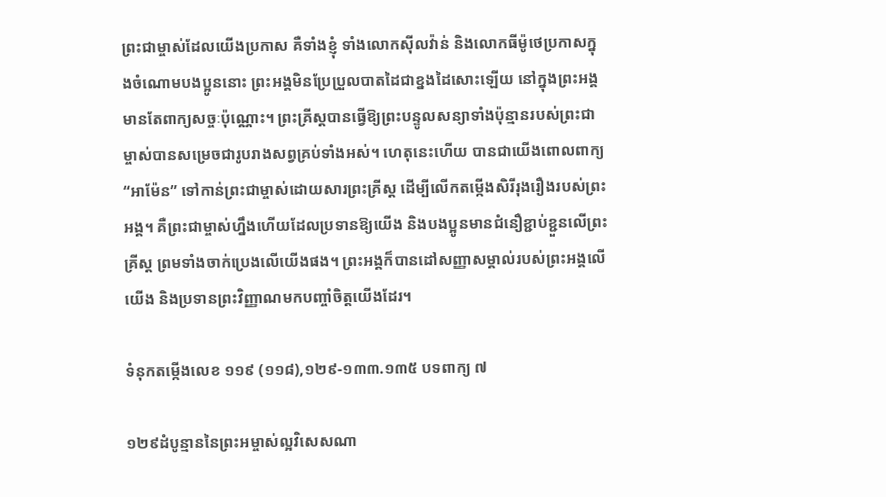ព្រះជាម្ចាស់ដែលយើងប្រកាស គឺទាំងខ្ញុំ ទាំងលោកស៊ីលវ៉ាន់ និងលោកធីម៉ូថេប្រកាសក្នុងចំណោមបងប្អូននោះ ព្រះអង្គមិនប្រែប្រួលបាតដៃជាខ្នងដៃសោះឡើយ នៅក្នុងព្រះអង្គមានតែពាក្យសច្ចៈប៉ុណ្ណោះ។ ព្រះគ្រីស្តបានធ្វើឱ្យព្រះបន្ទូលសន្យាទាំងប៉ុន្មានរបស់ព្រះជាម្ចាស់បានសម្រេចជារូបរាងសព្វគ្រប់ទាំងអស់។ ហេតុនេះហើយ បានជាយើងពោលពាក្យ “អាម៉ែន” ទៅកាន់ព្រះជាម្ចាស់ដោយសារព្រះគ្រីស្ត ដើម្បីលើកតម្កើងសិរីរុងរឿងរបស់ព្រះអង្គ។ គឺព្រះជាម្ចាស់ហ្នឹងហើយដែលប្រទានឱ្យយើង និងបងប្អូនមានជំនឿខ្ជាប់ខ្ជួនលើព្រះគ្រីស្ត ព្រមទាំងចាក់ប្រេងលើយើងផង។ ព្រះអង្គក៏បានដៅសញ្ញាសម្គាល់របស់ព្រះអង្គលើយើង និងប្រទានព្រះវិញ្ញាណមកបញ្ចាំចិត្តយើងដែរ។

ទំនុកតម្កើងលេខ ១១៩ (១១៨),១២៩-១៣៣.១៣៥ បទពាក្យ ៧

១២៩ដំបូន្មាននៃព្រះអម្ចាស់ល្អវិសេសណា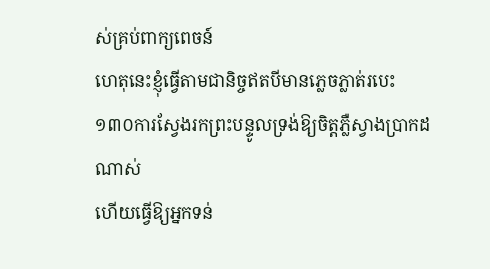ស់គ្រប់ពាក្យពេចន៍
ហេតុនេះខ្ញុំធ្វើតាមជានិច្ចឥតបីមានភ្លេចភ្លាត់របេះ
១៣០ការស្វែងរកព្រះបន្ទូលទ្រង់ឱ្យចិត្តភ្លឺស្វាងប្រាកដណាស់
ហើយធ្វើឱ្យអ្នកទន់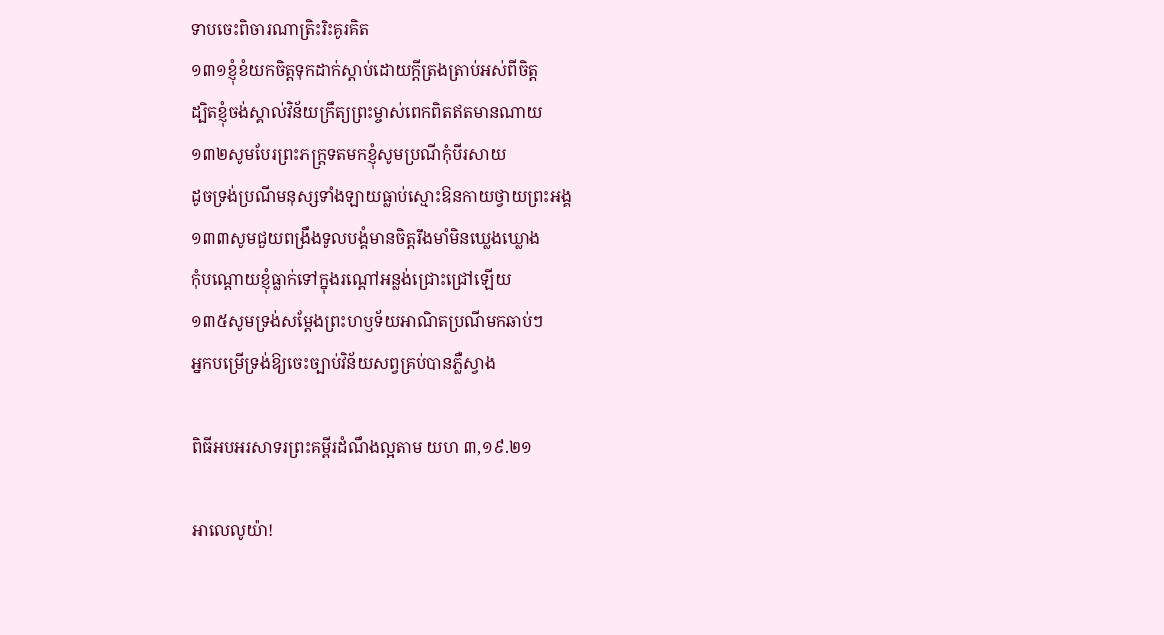ទាបចេះពិចារណាត្រិះរិះគូរគិត
១៣១ខ្ញុំខំយកចិត្តទុកដាក់ស្តាប់ដោយក្តីត្រងត្រាប់អស់ពីចិត្ត
ដ្បិតខ្ញុំចង់ស្គាល់វិន័យក្រឹត្យព្រះម្ចាស់ពេកពិតឥតមានណាយ
១៣២សូមបែរព្រះភក្ត្រទតមកខ្ញុំសូមប្រណីកុំបីរសាយ
ដូចទ្រង់ប្រណីមនុស្សទាំងឡាយធ្លាប់ស្មោះឱនកាយថ្វាយព្រះអង្គ
១៣៣សូមជួយពង្រឹងទូលបង្គំមានចិត្តរឹងមាំមិនឃ្លេងឃ្លោង
កុំបណ្តោយខ្ញុំធ្លាក់ទៅក្នុងរណ្តៅអន្លង់ជ្រោះជ្រៅឡើយ
១៣៥សូមទ្រង់សម្តែងព្រះហឫទ័យអាណិតប្រណីមកឆាប់ៗ
អ្នកបម្រើទ្រង់ឱ្យចេះច្បាប់វិន័យសព្វគ្រប់បានភ្លឺស្វាង

ពិធីអបអរសាទរព្រះគម្ពីរដំណឹងល្អតាម យហ ៣,១៩.២១

អាលេលូយ៉ា!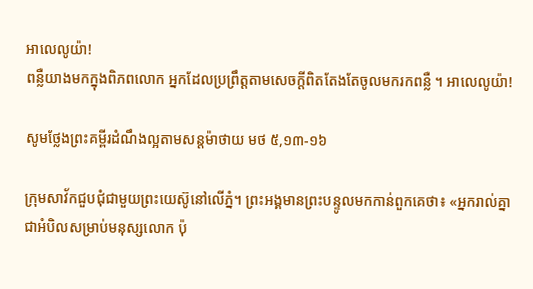អាលេលូយ៉ា!
ពន្លឺយាងមកក្នុងពិភពលោក អ្នកដែលប្រព្រឹត្តតាមសេចក្តីពិតតែងតែចូលមករកពន្លឺ ។ អាលេលូយ៉ា!

សូមថ្លែងព្រះគម្ពីរដំណឹងល្អតាមសន្តម៉ាថាយ មថ ៥,១៣-១៦

ក្រុមសាវ័កជួបជុំជាមួយព្រះយេស៊ូនៅលើភ្នំ។ ព្រះអង្គមានព្រះបន្ទូលមកកាន់ពួកគេថា៖ «អ្នករាល់គ្នាជាអំបិលសម្រាប់មនុស្សលោក ប៉ុ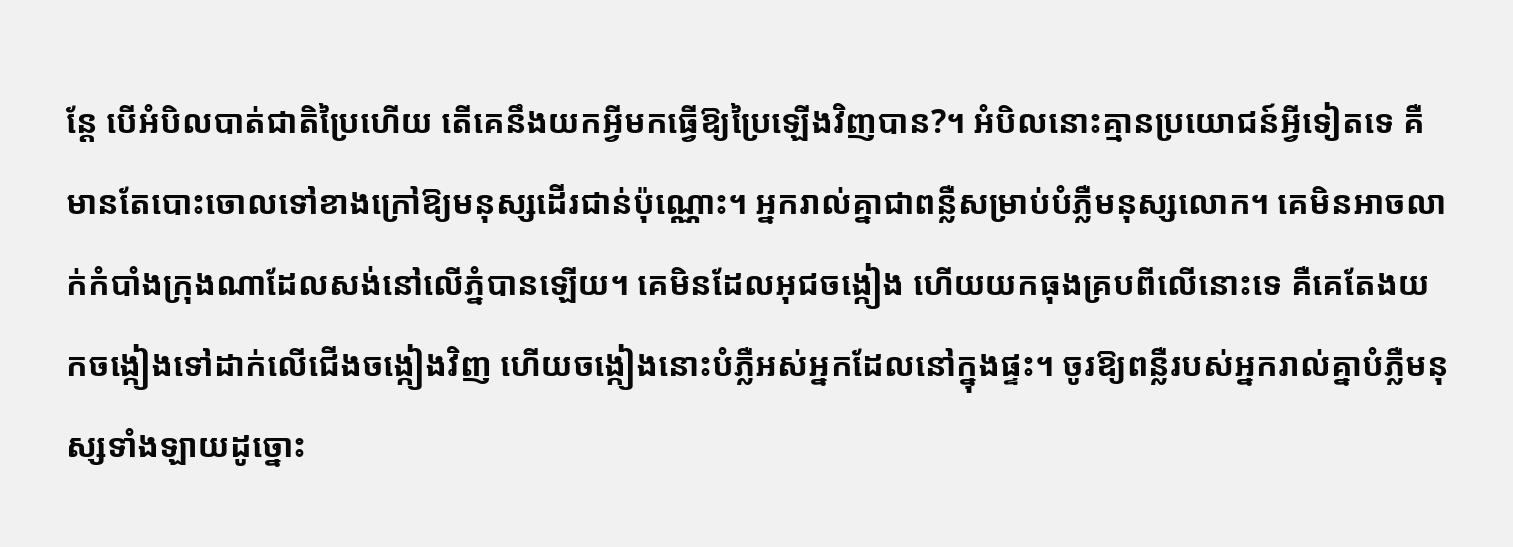ន្តែ បើអំបិលបាត់ជាតិប្រៃហើយ តើគេនឹងយកអ្វីមកធ្វើឱ្យប្រៃឡើងវិញបាន?។ អំបិលនោះគ្មានប្រយោជន៍អ្វីទៀតទេ គឺមានតែបោះចោលទៅខាងក្រៅឱ្យមនុស្សដើរជាន់ប៉ុណ្ណោះ។ អ្នករាល់គ្នាជាពន្លឺសម្រាប់បំភ្លឺមនុស្សលោក។ គេមិនអាចលាក់កំបាំងក្រុងណាដែលសង់នៅលើភ្នំបានឡើយ។ គេមិនដែលអុជចង្កៀង ហើយយកធុងគ្របពីលើនោះទេ គឺគេតែងយកចង្កៀងទៅដាក់លើជើងចង្កៀងវិញ ហើយចង្កៀងនោះបំភ្លឺអស់អ្នកដែលនៅក្នុងផ្ទះ។ ចូរឱ្យពន្លឺរបស់អ្នករាល់គ្នាបំភ្លឺមនុស្សទាំងឡាយដូច្នោះ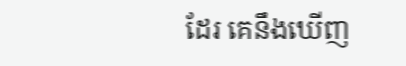ដែរ គេនឹងឃើញ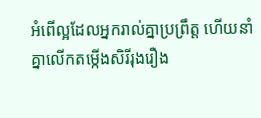អំពើល្អដែលអ្នករាល់គ្នាប្រព្រឹត្ត ហើយនាំគ្នាលើកតម្កើងសិរីរុងរឿង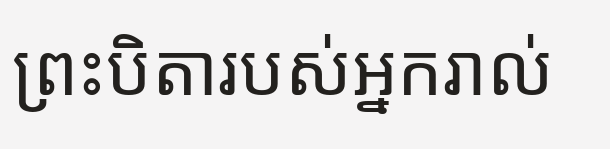ព្រះបិតារបស់អ្នករាល់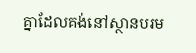គ្នាដែលគង់នៅស្ថានបរម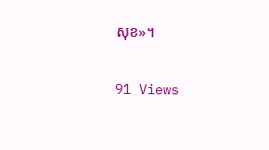សុខ»។

91 Views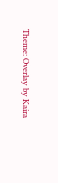Theme: Overlay by Kaira